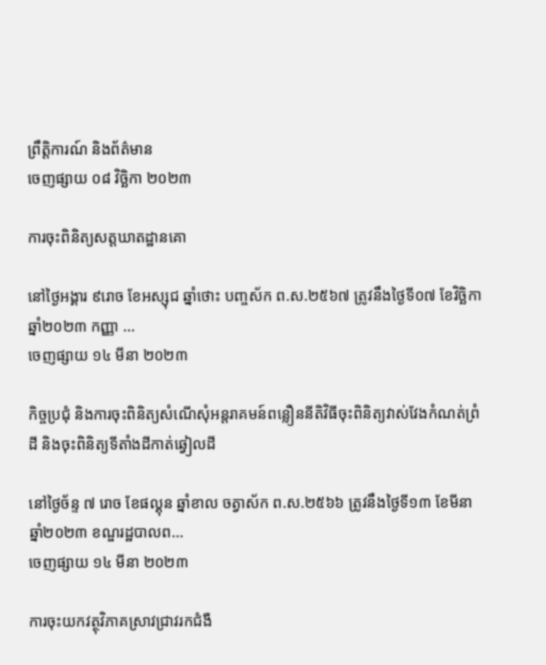ព្រឹត្តិការណ៍ និងព័ត៌មាន
ចេញផ្សាយ ០៨ វិច្ឆិកា ២០២៣

ការចុះពិនិត្យសត្តឃាតដ្ឋានគោ

នៅថ្ងៃអង្គារ ៩រោច ខែអស្សុជ ឆ្នាំថោះ បញ្ចស័ក ព.ស.២៥៦៧ ត្រូវនឹងថ្ងៃទី០៧ ខែវិច្ឆិកា ឆ្នាំ២០២៣ កញ្ញា ...
ចេញផ្សាយ ១៤ មីនា ២០២៣

កិច្ចប្រជុំ និងការចុះពិនិត្យសំណើសុំអន្តរាគមន៍ពន្លឿននីតិវិធីចុះពិនិត្យវាស់វែងកំណត់ព្រំដី និងចុះពិនិត្យទីតាំងដីកាត់ឆ្វៀលដី

នៅថ្ងៃច័ន្ទ ៧ រោច ខែផល្គុន ឆ្នាំខាល ចត្វាស័ក ព.ស.២៥៦៦ ត្រូវនឹងថ្ងៃទី១៣ ខែមីនា ឆ្នាំ២០២៣ ខណ្ឌរដ្ឋបាលព...
ចេញផ្សាយ ១៤ មីនា ២០២៣

ការចុះយកវត្ថុវិភាគស្រាវជ្រាវរកជំងឺ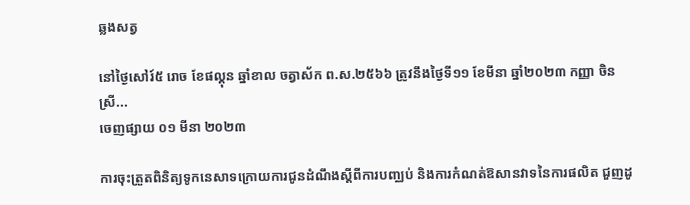ឆ្លងសត្វ

នៅថ្ងៃសៅរ៍៥ រោច ខែផល្គុន ឆ្នាំខាល ចត្វាស័ក ព.ស.២៥៦៦ ត្រូវនឹងថ្ងៃទី១១ ខែមីនា ឆ្នាំ២០២៣ កញ្ញា ចិន ស្រី...
ចេញផ្សាយ ០១ មីនា ២០២៣

ការចុះត្រួតពិនិត្យទូកនេសាទក្រោយការជូនដំណឹងស្តីពីការបញ្ឈប់ និងការកំណត់ឱសានវាទនៃការផលិត ជួញដូ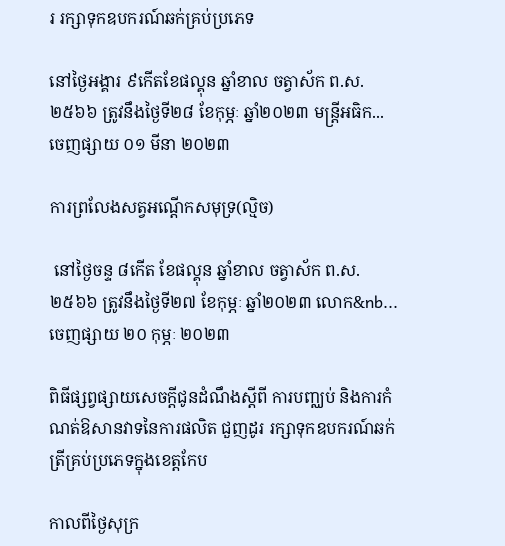រ រក្សាទុកឧបករណ៍ឆក់គ្រប់ប្រភេទ

នៅថ្ងៃអង្គារ ៩កើតខែផល្គុន ឆ្នាំខាល ចត្វាស័ក ព.ស.២៥៦៦ ត្រូវនឹងថ្ងៃទី២៨ ខែកុម្ភៈ ឆ្នាំ២០២៣ មន្ត្រីអធិក...
ចេញផ្សាយ ០១ មីនា ២០២៣

ការព្រលែងសត្វអណ្ដើកសមុទ្រ(ល្មិច)

 នៅថ្ងៃចន្ទ ៨កើត ខែផល្គុន ឆ្នាំខាល ចត្វាស័ក ព.ស.២៥៦៦ ត្រូវនឹងថ្ងៃទី២៧ ខែកុម្ភៈ ឆ្នាំ២០២៣ លោក&nb...
ចេញផ្សាយ ២០ កុម្ភៈ ២០២៣

ពិធីផ្សព្វផ្សាយសេចក្តីជូនដំណឹងស្តីពី ការបញ្ឈប់ និងការកំណត់ឱសានវាទនៃការផលិត ជួញដូរ រក្សាទុកឧបករណ៍ឆក់ត្រីគ្រប់ប្រភេទក្នុងខេត្តកែប

កាលពីថ្ងៃសុក្រ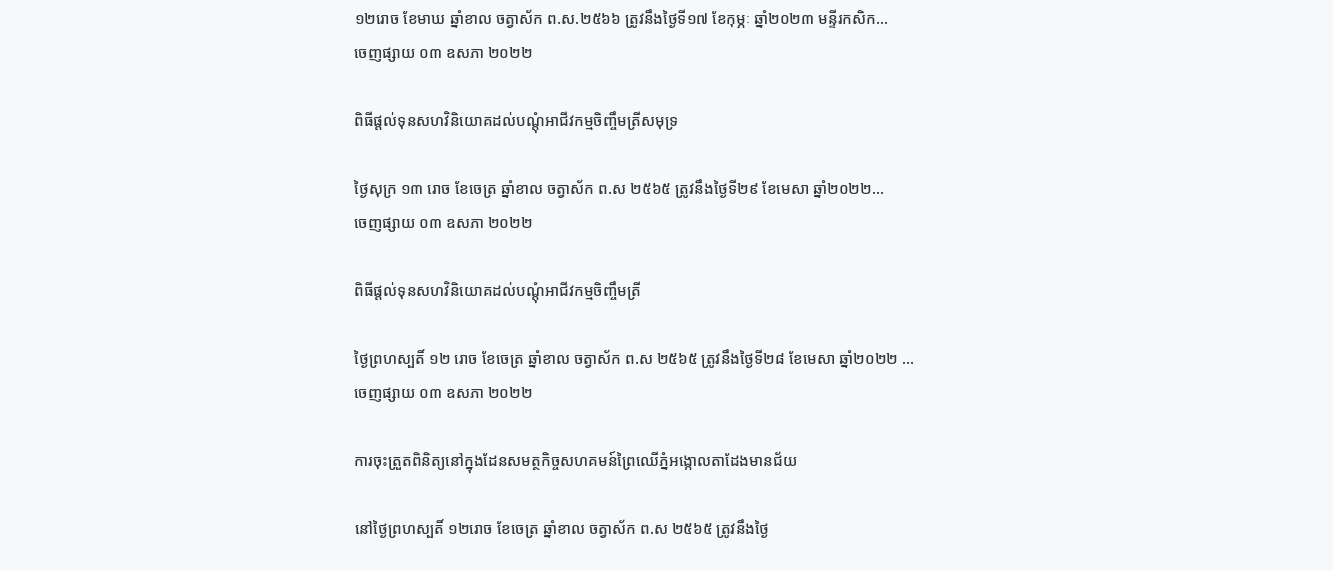១២រោច ខែមាឃ ឆ្នាំខាល ចត្វាស័ក ព.ស.២៥៦៦ ត្រូវនឹងថ្ងៃទី១៧ ខែកុម្ភៈ ឆ្នាំ២០២៣ មន្ទីរកសិក...
ចេញផ្សាយ ០៣ ឧសភា ២០២២

ពិធីផ្តល់ទុនសហវិនិយោគដល់បណ្តុំអាជីវកម្មចិញ្ចឹមត្រីសមុទ្រ

ថ្ងៃសុក្រ ១៣ រោច ខែចេត្រ ឆ្នាំខាល ចត្វាស័ក ព.ស ២៥៦៥ ត្រូវនឹងថ្ងៃទី២៩ ខែមេសា ឆ្នាំ២០២២...
ចេញផ្សាយ ០៣ ឧសភា ២០២២

ពិធីផ្តល់ទុនសហវិនិយោគដល់បណ្តុំអាជីវកម្មចិញ្ចឹមត្រី

ថ្ងៃព្រហស្បតិ៍ ១២ រោច ខែចេត្រ ឆ្នាំខាល ចត្វាស័ក ព.ស ២៥៦៥ ត្រូវនឹងថ្ងៃទី២៨ ខែមេសា ឆ្នាំ២០២២ ...
ចេញផ្សាយ ០៣ ឧសភា ២០២២

ការចុះត្រួតពិនិត្យនៅក្នុងដែនសមត្ថកិច្ចសហគមន៍ព្រៃឈើភ្នំអង្កោលតាដែងមានជ័យ

នៅថ្ងៃព្រហស្បតិ៍ ១២រោច ខែចេត្រ ឆ្នាំខាល ចត្វាស័ក ព.ស ២៥៦៥ ត្រូវនឹងថ្ងៃ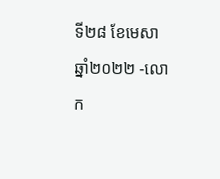ទី២៨ ខែមេសា ឆ្នាំ២០២២ -លោក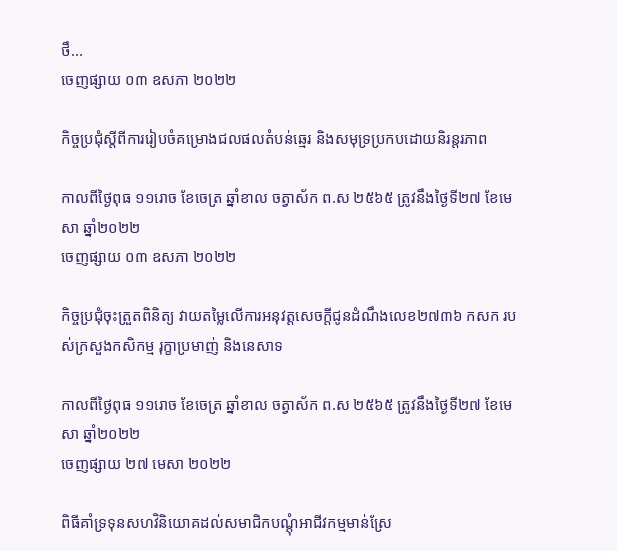ថឹ...
ចេញផ្សាយ ០៣ ឧសភា ២០២២

កិច្ចប្រជុំស្តីពីការរៀបចំគម្រោងជលផលតំបន់ឆ្មេរ និងសមុទ្រប្រកបដោយនិរន្តរភាព

កាលពីថ្ងៃពុធ ១១រោច ខែចេត្រ ឆ្នាំខាល ចត្វាស័ក ព.ស ២៥៦៥ ត្រូវនឹងថ្ងៃទី២៧ ខែមេសា ឆ្នាំ២០២២
ចេញផ្សាយ ០៣ ឧសភា ២០២២

កិច្ចប្រជុំចុះត្រួតពិនិត្យ វាយតម្លៃលើការអនុវត្តសេចក្តីជូនដំណឹងលេខ២៧៣៦ កសក របស់ក្រសួងកសិកម្ម រុក្ខាប្រមាញ់ និងនេសាទ

កាលពីថ្ងៃពុធ ១១រោច ខែចេត្រ ឆ្នាំខាល ចត្វាស័ក ព.ស ២៥៦៥ ត្រូវនឹងថ្ងៃទី២៧ ខែមេសា ឆ្នាំ២០២២
ចេញផ្សាយ ២៧ មេសា ២០២២

ពិធីគាំទ្រទុនសហវិនិយោគដល់សមាជិកបណ្តុំអាជីវកម្មមាន់ស្រែ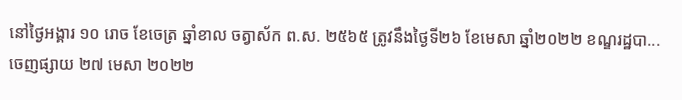នៅថ្ងៃអង្គារ ១០ រោច ខែចេត្រ ឆ្នាំខាល ចត្វាស័ក ព.ស. ២៥៦៥ ត្រូវនឹងថ្ងៃទី២៦ ខែមេសា ឆ្នាំ២០២២ ខណ្ឌរដ្ឋបា...
ចេញផ្សាយ ២៧ មេសា ២០២២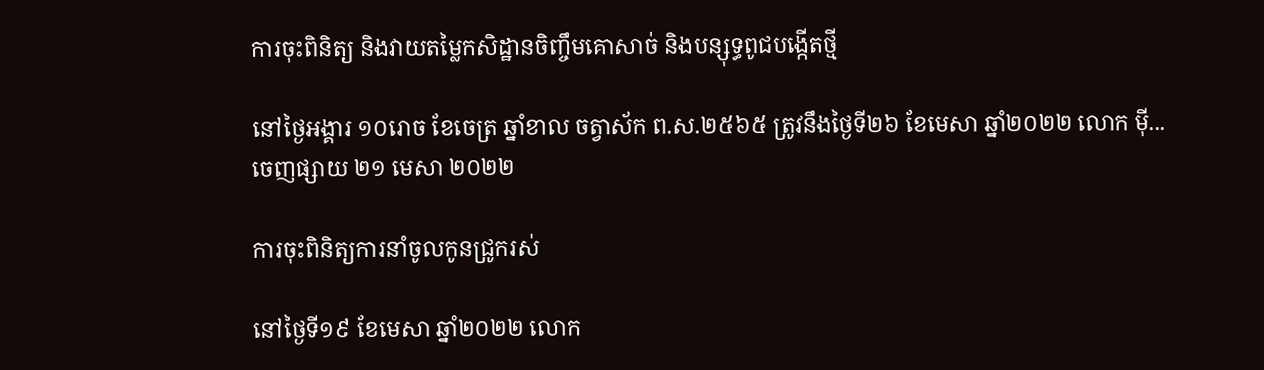ការចុះពិនិត្យ និងវាយតម្លៃកសិដ្ឋានចិញ្ចឹមគោសាច់ និងបន្សុទ្ធពូជបង្កើតថ្មី

នៅថ្ងៃអង្គារ ១០រោច ខែចេត្រ ឆ្នាំខាល ចត្វាស័ក ព.ស.២៥៦៥ ត្រូវនឹងថ្ងៃទី២៦ ខែមេសា ឆ្នាំ២០២២ លោក ម៉ី...
ចេញផ្សាយ ២១ មេសា ២០២២

ការចុះពិនិត្យការនាំចូលកូនជ្រូករស់

នៅថ្ងៃទី១៩ ខែមេសា ឆ្នាំ២០២២ លោក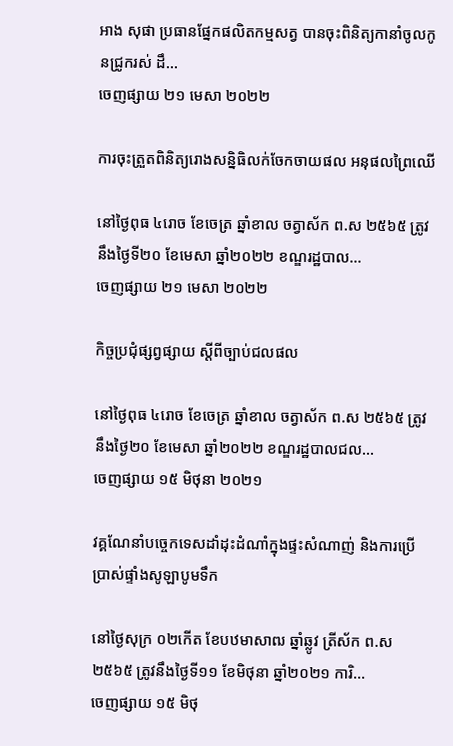អាង សុផា ប្រធានផ្នែកផលិតកម្មសត្វ បានចុះពិនិត្យកានាំចូលកូនជ្រូករស់ ដឹ...
ចេញផ្សាយ ២១ មេសា ២០២២

ការចុះត្រួតពិនិត្យរោងសន្និធិលក់ចែកចាយផល អនុផលព្រៃឈើ

នៅថ្ងៃពុធ ៤រោច ខែចេត្រ ឆ្នាំខាល ចត្វាស័ក ព.ស ២៥៦៥ ត្រូវនឹងថ្ងៃទី២០ ខែមេសា ឆ្នាំ២០២២ ខណ្ឌរដ្ឋបាល...
ចេញផ្សាយ ២១ មេសា ២០២២

កិច្ចប្រជុំផ្សព្វផ្សាយ ស្ដីពីច្បាប់ជលផល

នៅថ្ងៃពុធ ៤រោច ខែចេត្រ ឆ្នាំខាល ចត្វាស័ក ព.ស ២៥៦៥ ត្រូវនឹងថ្ងៃ២០ ខែមេសា ឆ្នាំ២០២២ ខណ្ឌរដ្ឋបាលជល...
ចេញផ្សាយ ១៥ មិថុនា ២០២១

វគ្គណែនាំបច្ចេកទេសដាំដុះដំណាំក្នុងផ្ទះសំណាញ់ និងការប្រើប្រាស់ផ្ទាំងសូឡាបូមទឹក

នៅថ្ងៃសុក្រ ០២កើត ខែបឋមាសាឍ ឆ្នាំឆ្លូវ ត្រីស័ក ព.ស២៥៦៥ ត្រូវនឹងថ្ងៃទី១១ ខែមិថុនា ឆ្នាំ២០២១ ការិ...
ចេញផ្សាយ ១៥ មិថុ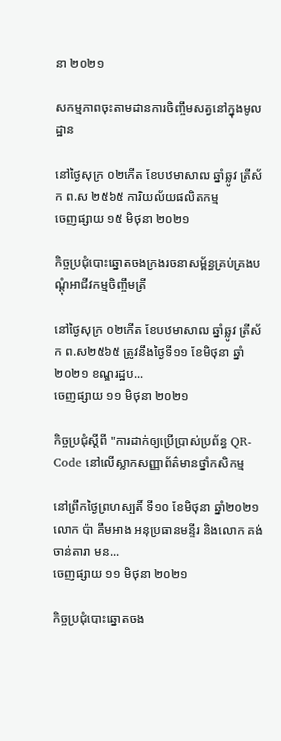នា ២០២១

សកម្មភាពចុះតាមដានការចិញ្ចឹមសត្វនៅក្នុងមូលដ្ឋាន

នៅថ្ងៃសុក្រ ០២កើត ខែបឋមាសាឍ ឆ្នាំឆ្លូវ ត្រីស័ក ព.ស ២៥៦៥ ការិយល័យផលិតកម្ម
ចេញផ្សាយ ១៥ មិថុនា ២០២១

កិច្ចប្រជុំបោះឆ្នោតចងក្រងរចនាសម្ព័ន្ធគ្រប់គ្រងបណ្តុំអាជីវកម្មចិញ្ចឹមត្រី

នៅថ្ងៃសុក្រ ០២កើត ខែបឋមាសាឍ ឆ្នាំឆ្លូវ ត្រីស័ក ព.ស២៥៦៥ ត្រូវនឹងថ្ងៃទី១១ ខែមិថុនា ឆ្នាំ២០២១ ខណ្ឌរដ្ឋប...
ចេញផ្សាយ ១១ មិថុនា ២០២១

កិច្ចប្រជុំស្ដីពី "ការដាក់ឲ្យប្រើប្រាស់ប្រព័ន្ធ QR-Code នៅលើស្លាកសញ្ញាព័ត៌មានថ្នាំកសិកម្ម

នៅព្រឹកថ្ងៃព្រហស្បតិ៍ ទី១០ ខែមិថុនា ឆ្នាំ២០២១ លោក ប៉ា គឹមអាង អនុប្រធានមន្ទីរ និងលោក គង់ ចាន់តារា មន...
ចេញផ្សាយ ១១ មិថុនា ២០២១

កិច្ចប្រជុំបោះឆ្នោតចង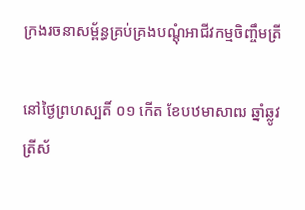ក្រងរចនាសម្ព័ន្ធគ្រប់គ្រងបណ្តុំអាជីវកម្មចិញ្ចឹមត្រី

នៅថ្ងៃព្រហស្បតិ៍ ០១ កើត ខែបឋមាសាឍ ឆ្នាំឆ្លូវ ត្រីស័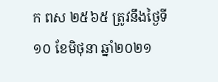ក ពស ២៥៦៥ ត្រូវនឹងថ្ងៃទី១០ ខែមិថុនា ឆ្នាំ២០២១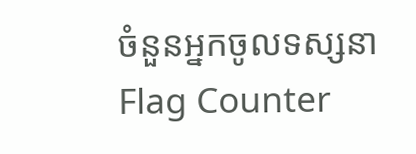ចំនួនអ្នកចូលទស្សនា
Flag Counter